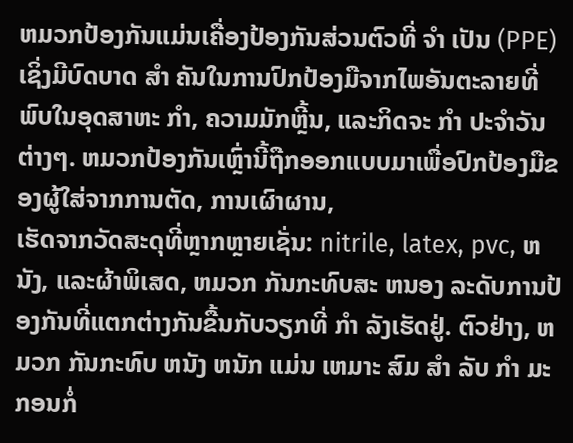ຫມວກປ້ອງກັນແມ່ນເຄື່ອງປ້ອງກັນສ່ວນຕົວທີ່ ຈໍາ ເປັນ (PPE) ເຊິ່ງມີບົດບາດ ສໍາ ຄັນໃນການປົກປ້ອງມືຈາກໄພອັນຕະລາຍທີ່ພົບໃນອຸດສາຫະ ກໍາ, ຄວາມມັກຫຼີ້ນ, ແລະກິດຈະ ກໍາ ປະຈໍາວັນຕ່າງໆ. ຫມວກປ້ອງກັນເຫຼົ່ານີ້ຖືກອອກແບບມາເພື່ອປົກປ້ອງມືຂອງຜູ້ໃສ່ຈາກການຕັດ, ການເຜົາຜານ,
ເຮັດຈາກວັດສະດຸທີ່ຫຼາກຫຼາຍເຊັ່ນ: nitrile, latex, pvc, ຫນັງ, ແລະຜ້າພິເສດ, ຫມວກ ກັນກະທົບສະ ຫນອງ ລະດັບການປ້ອງກັນທີ່ແຕກຕ່າງກັນຂື້ນກັບວຽກທີ່ ກໍາ ລັງເຮັດຢູ່. ຕົວຢ່າງ, ຫມວກ ກັນກະທົບ ຫນັງ ຫນັກ ແມ່ນ ເຫມາະ ສົມ ສໍາ ລັບ ກໍາ ມະກອນກໍ່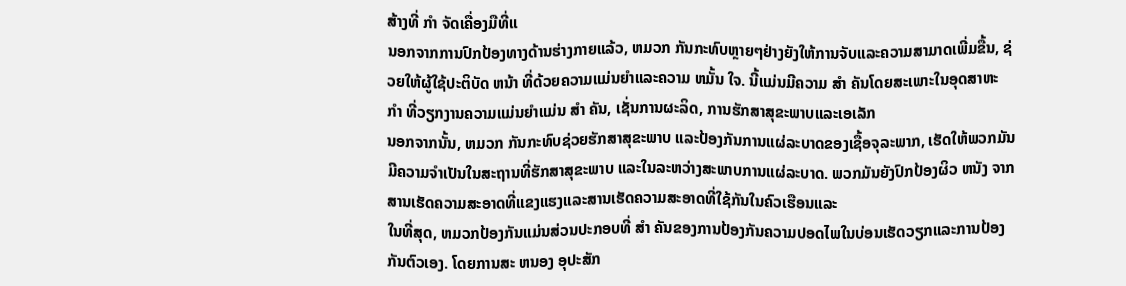ສ້າງທີ່ ກໍາ ຈັດເຄື່ອງມືທີ່ແ
ນອກຈາກການປົກປ້ອງທາງດ້ານຮ່າງກາຍແລ້ວ, ຫມວກ ກັນກະທົບຫຼາຍໆຢ່າງຍັງໃຫ້ການຈັບແລະຄວາມສາມາດເພີ່ມຂື້ນ, ຊ່ວຍໃຫ້ຜູ້ໃຊ້ປະຕິບັດ ຫນ້າ ທີ່ດ້ວຍຄວາມແມ່ນຍໍາແລະຄວາມ ຫມັ້ນ ໃຈ. ນີ້ແມ່ນມີຄວາມ ສໍາ ຄັນໂດຍສະເພາະໃນອຸດສາຫະ ກໍາ ທີ່ວຽກງານຄວາມແມ່ນຍໍາແມ່ນ ສໍາ ຄັນ, ເຊັ່ນການຜະລິດ, ການຮັກສາສຸຂະພາບແລະເອເລັກ
ນອກຈາກນັ້ນ, ຫມວກ ກັນກະທົບຊ່ວຍຮັກສາສຸຂະພາບ ແລະປ້ອງກັນການແຜ່ລະບາດຂອງເຊື້ອຈຸລະພາກ, ເຮັດໃຫ້ພວກມັນມີຄວາມຈໍາເປັນໃນສະຖານທີ່ຮັກສາສຸຂະພາບ ແລະໃນລະຫວ່າງສະພາບການແຜ່ລະບາດ. ພວກມັນຍັງປົກປ້ອງຜິວ ຫນັງ ຈາກສານເຮັດຄວາມສະອາດທີ່ແຂງແຮງແລະສານເຮັດຄວາມສະອາດທີ່ໃຊ້ກັນໃນຄົວເຮືອນແລະ
ໃນທີ່ສຸດ, ຫມວກປ້ອງກັນແມ່ນສ່ວນປະກອບທີ່ ສໍາ ຄັນຂອງການປ້ອງກັນຄວາມປອດໄພໃນບ່ອນເຮັດວຽກແລະການປ້ອງກັນຕົວເອງ. ໂດຍການສະ ຫນອງ ອຸປະສັກ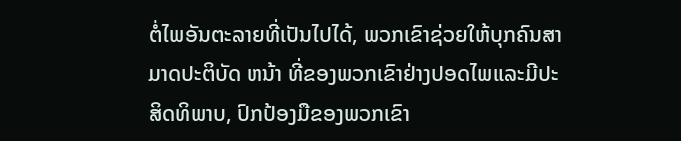ຕໍ່ໄພອັນຕະລາຍທີ່ເປັນໄປໄດ້, ພວກເຂົາຊ່ວຍໃຫ້ບຸກຄົນສາມາດປະຕິບັດ ຫນ້າ ທີ່ຂອງພວກເຂົາຢ່າງປອດໄພແລະມີປະສິດທິພາບ, ປົກປ້ອງມືຂອງພວກເຂົາ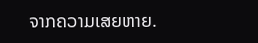ຈາກຄວາມເສຍຫາຍ.